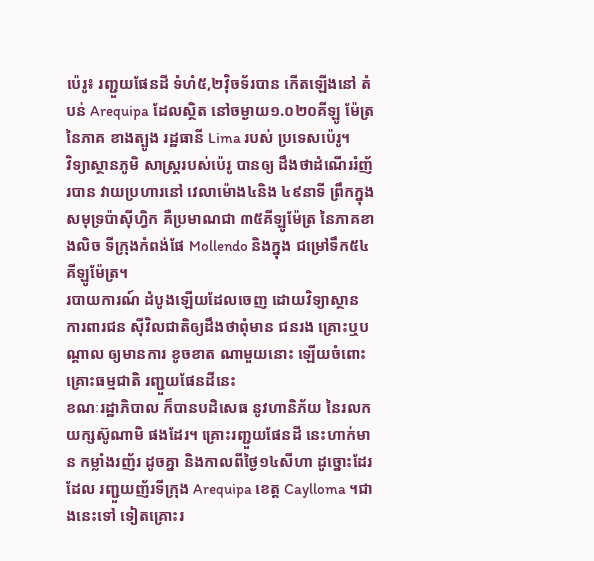ប៉េរូ៖ រញ្ជួយផែនដី ទំហំ៥,២វ៉ិចទ័របាន កើតឡើងនៅ តំបន់ Arequipa ដែលស្ថិត នៅចម្ងាយ១.០២០គីឡូ ម៉ែត្រនៃភាគ ខាងត្បូង រដ្ឋធានី Lima របស់ ប្រទេសប៉េរូ។
វិទ្យាស្ថានភូមិ សាស្ត្ររបស់ប៉េរូ បានឲ្យ ដឹងថាដំណើររំញ័របាន វាយប្រហារនៅ វេលាម៉ោង៤និង ៤៩នាទី ព្រឹកក្នុង សមុទ្រប៉ាស៊ីហ្វិក គឺប្រមាណជា ៣៥គីឡូម៉ែត្រ នៃភាគខាងលិច ទីក្រុងកំពង់ផែ Mollendo និងក្នុង ជម្រៅទឹក៥៤ គីឡូម៉ែត្រ។
របាយការណ៍ ដំបូងឡើយដែលចេញ ដោយវិទ្យាស្ថាន ការពារជន ស៊ីវិលជាតិឲ្យដឹងថាពុំមាន ជនរង គ្រោះឬបណ្តាល ឲ្យមានការ ខូចខាត ណាមួយនោះ ឡើយចំពោះ គ្រោះធម្មជាតិ រញ្ជួយផែនដីនេះ
ខណៈរដ្ឋាភិបាល ក៏បានបដិសេធ នូវហានិភ័យ នៃរលកយក្សស៊ូណាមិ ផងដែរ។ គ្រោះរញ្ជួយផែនដី នេះហាក់មាន កម្លាំងរញ័រ ដូចគ្នា និងកាលពីថ្ងៃ១៤សីហា ដូច្នោះដែរ ដែល រញ្ជួយញ័រទីក្រុង Arequipa ខេត្ត Caylloma ។ជាងនេះទៅ ទៀតគ្រោះរ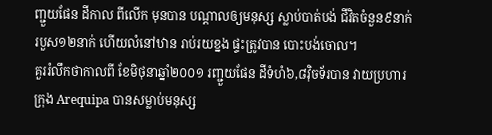ញ្ជួយផែន ដីកាល ពីលើក មុនបាន បណ្តាលឲ្យមនុស្ស ស្លាប់បាត់បង់ ជីវិតចំនួន៩នាក់ របួស១២នាក់ ហើយលំនៅឋាន រាប់រយខ្នង ផ្ទះត្រូវបាន បោះបង់ចោល។
គួររំលឹកថាកាលពី ខែមិថុនាឆ្នាំ២០០១ រញ្ជួយផែន ដីទំហំ៦,៨វ៉ិចទ័របាន វាយប្រហារក្រុង Arequipa បានសម្លាប់មនុស្ស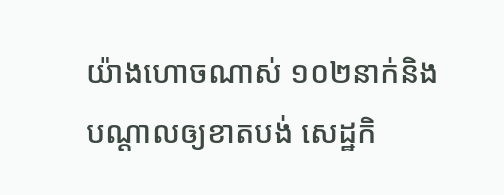យ៉ាងហោចណាស់ ១០២នាក់និង បណ្តាលឲ្យខាតបង់ សេដ្ឋកិ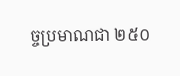ច្ចប្រមាណជា ២៥០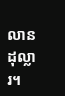លានដុល្លារ។